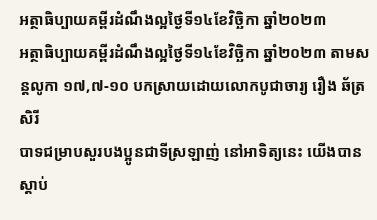អត្ថាធិប្បាយគម្ពីរដំណឹងល្អថ្ងៃទី១៤ខែវិច្ឆិកា ឆ្នាំ២០២៣
អត្ថាធិប្បាយគម្ពីរដំណឹងល្អថ្ងៃទី១៤ខែវិច្ឆិកា ឆ្នាំ២០២៣ តាមសន្តលូកា ១៧,៧-១០ បកស្រាយដោយលោកបូជាចារ្យ រឿង ឆ័ត្រសិរី
បាទជម្រាបសួរបងប្អូនជាទីស្រឡាញ់ នៅអាទិត្យនេះ យើងបានស្តាប់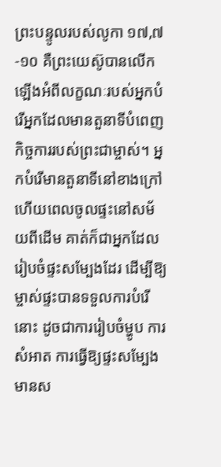ព្រះបន្ទូលរបស់លូកា ១៧,៧-១០ គឺព្រះយេស៊ូបានលើកឡើងអំពីលក្ខណៈរបស់អ្នកបំរើអ្នកដែលមានតួនាទីបំពេញកិច្ចការរបស់ព្រះជាម្ចាស់។ អ្នកបំរើមានតួនាទីនៅខាងក្រៅ ហើយពេលចូលផ្ទះនៅសម័យពីដើម គាត់ក៏ជាអ្នកដែលរៀបចំផ្ទះសម្បែងដែរ ដើម្បីឱ្យម្ចាស់ផ្ទះបានទទួលការបំរើនោះ ដូចជាការរៀបចំម្ហូប ការសំអាត ការធ្វើឱ្យផ្ទះសម្បែងមានស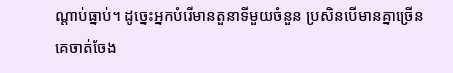ណ្តាប់ធ្នាប់។ ដូច្នេះអ្នកបំរើមានតួនាទីមួយចំនួន ប្រសិនបើមានគ្នាច្រើនគេចាត់ចែង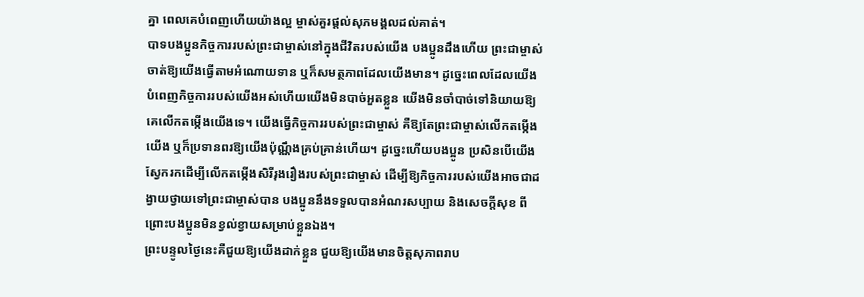គ្នា ពេលគេបំពេញហើយយ៉ាងល្អ ម្ចាស់គួរផ្តល់សុភមង្គលដល់គាត់។
បាទបងប្អូនកិច្ចការរបស់ព្រះជាម្ចាស់នៅក្នុងជីវិតរបស់យើង បងប្អូនដឹងហើយ ព្រះជាម្ចាស់ចាត់ឱ្យយើងធ្វើតាមអំណោយទាន ឬក៏សមត្ថភាពដែលយើងមាន។ ដូច្នេះពេលដែលយើងបំពេញកិច្ចការរបស់យើងអស់ហើយយើងមិនបាច់អួតខ្លួន យើងមិនចាំបាច់ទៅនិយាយឱ្យគេលើកតម្កើងយើងទេ។ យើងធ្វើកិច្ចការរបស់ព្រះជាម្ចាស់ គឺឱ្យតែព្រះជាម្ចាស់លើកតម្កើងយើង ឬក៏ប្រទានពរឱ្យយើងប៉ុណ្ណឹងគ្រប់គ្រាន់ហើយ។ ដូច្នេះហើយបងប្អូន ប្រសិនបើយើងស្វែករកដើម្បីលើកតម្កើងសិរីរុងរឿងរបស់ព្រះជាម្ចាស់ ដើម្បីឱ្យកិច្ចការរបស់យើងអាចជាដង្វាយថ្វាយទៅព្រះជាម្ចាស់បាន បងប្អូននឹងទទួលបានអំណរសប្បាយ និងសេចក្តីសុខ ពីព្រោះបងប្អូនមិនខ្វល់ខ្វាយសម្រាប់ខ្លួនឯង។
ព្រះបន្ទូលថ្ងៃនេះគឺជួយឱ្យយើងដាក់ខ្លួន ជួយឱ្យយើងមានចិត្តសុភាពរាប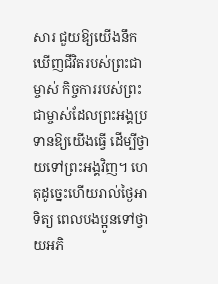សារ ជួយឱ្យយើងនឹកឃើញជីវិតរបស់ព្រះជាម្ចាស់ កិច្ចការរបស់ព្រះជាម្ចាស់ដែលព្រះអង្គប្រទានឱ្យយើងធ្វើ ដើម្បីថ្វាយទៅព្រះអង្គវិញ។ ហេតុដូច្នេះហើយរាល់ថ្ងៃអាទិត្យ ពេលបងប្អូនទៅថ្វាយអភិ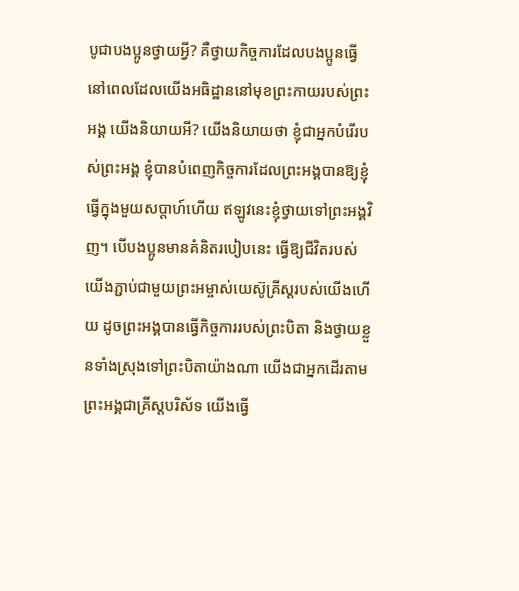បូជាបងប្អូនថ្វាយអ្វី? គឺថ្វាយកិច្ចការដែលបងប្អូនធ្វើ នៅពេលដែលយើងអធិដ្ឋាននៅមុខព្រះកាយរបស់ព្រះអង្គ យើងនិយាយអី? យើងនិយាយថា ខ្ញុំជាអ្នកបំរើរបស់ព្រះអង្គ ខ្ញុំបានបំពេញកិច្ចការដែលព្រះអង្គបានឱ្យខ្ញុំធ្វើក្នុងមួយសប្តាហ៍ហើយ ឥឡូវនេះខ្ញុំថ្វាយទៅព្រះអង្គវិញ។ បើបងប្អូនមានគំនិតរបៀបនេះ ធ្វើឱ្យជីវិតរបស់យើងភ្ជាប់ជាមួយព្រះអម្ចាស់យេស៊ូគ្រីស្តរបស់យើងហើយ ដូចព្រះអង្គបានធ្វើកិច្ចការរបស់ព្រះបិតា និងថ្វាយខ្លួនទាំងស្រុងទៅព្រះបិតាយ៉ាងណា យើងជាអ្នកដើរតាមព្រះអង្គជាគ្រីស្តបរិស័ទ យើងធ្វើ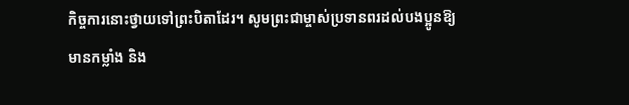កិច្ចការនោះថ្វាយទៅព្រះបិតាដែរ។ សូមព្រះជាម្ចាស់ប្រទានពរដល់បងប្អូនឱ្យមានកម្លាំង និង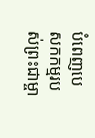បំពេញបេសកកម្មរបស់ព្រះជាម្ចា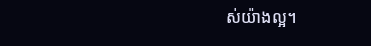ស់យ៉ាងល្អ។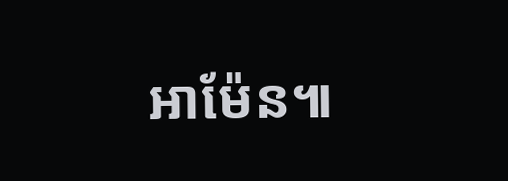អាម៉ែន៕